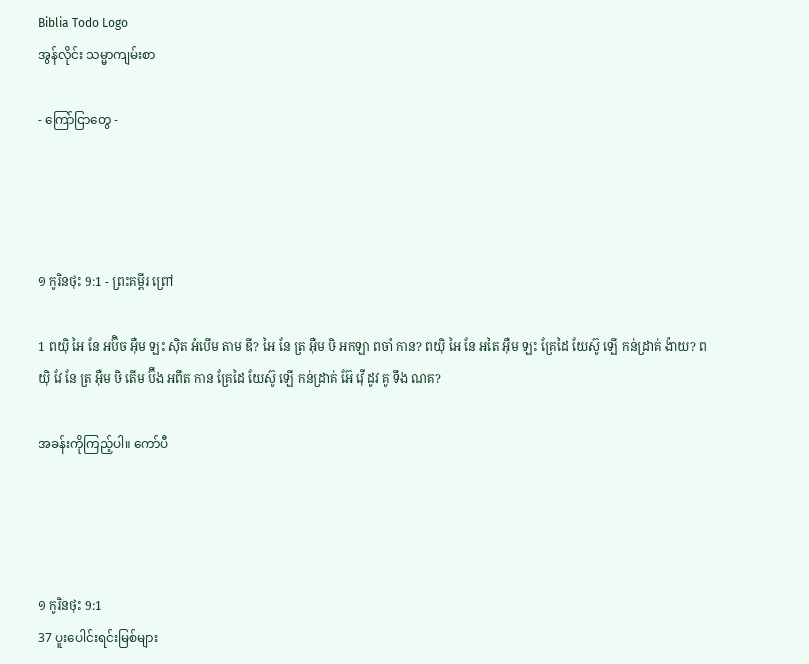Biblia Todo Logo
အွန်လိုင်း သမ္မာကျမ်းစာ

- ကြော်ငြာတွေ -




១ កូរិនថុះ 9:1 - ព្រះគម្ពីរ ព្រៅ

1 ពយ៉ិ អៃ នែ អប៊ិច អ៊ឺម ឡះ ស៊ិត អំបើម តាម ឌី? អៃ នែ ត្រ អ៊ឺម ឞិ អកឡា ពចាំ កាន? ពយ៉ិ អៃ នែ អតៃ អ៊ឺម ឡះ គ្រែដៃ យែស៊ូ ឡើ កន់ដ្រាគ់ ង៉ាយ? ពយ៉ិ វែ នែ ត្រ អ៊ឺម ឞិ តើម ប៊ឹង អពឹត កាន គ្រែដៃ យែស៊ូ ឡើ កន់ដ្រាគ់ អ៊ែ វ៉ើ ដូវ គូ ទឹង ណគ?

အခန်းကိုကြည့်ပါ။ ကော်ပီ




១ កូរិនថុះ 9:1
37 ပူးပေါင်းရင်းမြစ်များ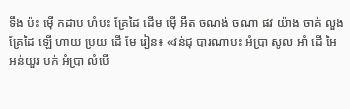ទឹង ប៉ះ ម៉ើ កដាប ហំបះ គ្រែដៃ ដើម ម៉ើ អឹត ចណង់ ចណា ផវ យ៉ាង ចាគ់ លួង គ្រែដៃ ឡើ ហាយ ប្រយ ដើ មែ រៀន៖ «វន់ជុ បារណាបះ អំប្រា សូល អាំ ដើ អៃ អន់យួរ បក់ អំប្រា លំបើ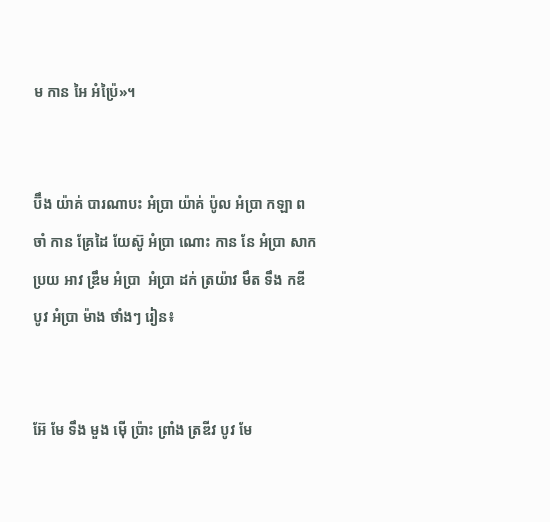ម កាន អៃ អំប៉្រៃ»។


ប៊ឹង យ៉ាគ់ បារណាបះ អំប្រា យ៉ាគ់ ប៉ូល អំប្រា កឡា ពចាំ កាន គ្រែដៃ យែស៊ូ អំប្រា ណោះ កាន នែ អំប្រា សាក ប្រយ អាវ ឌ្រឹម អំប្រា  អំប្រា ដក់ ត្រយ៉ាវ មឹត ទឹង កឌី បូវ អំប្រា ម៉ាង ថាំងៗ រៀន៖


អ៊ែ មែ ទឹង មួង ម៉ើ ប៉្រាះ ព្រាំង ត្រឌីវ បូវ មែ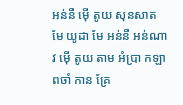អន់នឺ ម៉ើ តូយ សុនសាត មែ យូដា មែ អន់នឺ អន់ណាវ ម៉ើ តូយ តាម អំប្រា កឡា ពចាំ កាន គ្រែ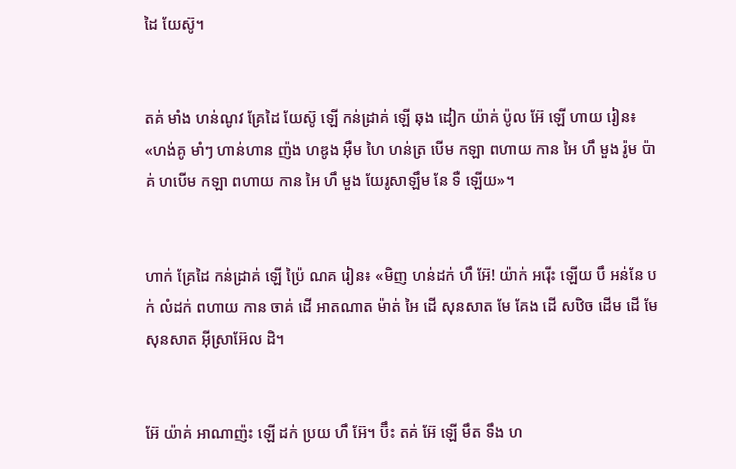ដៃ យែស៊ូ។


តគ់ មាំង ហន់ណូវ គ្រែដៃ យែស៊ូ ឡើ កន់ដ្រាគ់ ឡើ ឆុង ដៀក យ៉ាគ់ ប៉ូល អ៊ែ ឡើ ហាយ រៀន៖ «ហង់គូ មាំៗ ហាន់ហាន ញ៉ង ហឌូង អ៊ឺម ហៃ ហន់ត្រ បើម កឡា ពហាយ កាន អៃ ហឹ មួង រ៉ូម ប៉ាគ់ ហបើម កឡា ពហាយ កាន អៃ ហឹ មួង យែរូសាឡឹម នែ ទឺ ឡើយ»។


ហាក់ គ្រែដៃ កន់ដ្រាគ់ ឡើ ប៉្រៃ ណគ រៀន៖ «មិញ ហន់ដក់ ហឹ អ៊ែ! យ៉ាក់ អរ៉ើះ ឡើយ បឹ អន់នែ បក់ លំដក់ ពហាយ កាន ចាគ់ ដើ អាតណាត ម៉ាត់ អៃ ដើ សុនសាត មែ គែង ដើ សឋិច ដើម ដើ មែ សុនសាត អ៊ីស្រាអ៊ែល ដិ។


អ៊ែ យ៉ាគ់ អាណាញ៉ះ ឡើ ដក់ ប្រយ ហឹ អ៊ែ។ ប៊ឹះ តគ់ អ៊ែ ឡើ មឹត ទឹង ហ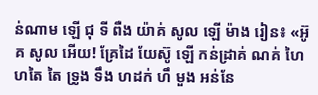ន់ណាម ឡើ ជុ ទី ពឺង យ៉ាគ់ សូល ឡើ ម៉ាង រៀន៖ «អ៊ូគ សូល អើយ! គ្រែដៃ យែស៊ូ ឡើ កន់ដ្រាគ់ ណគ់ ហៃ ហតៃ តៃ ទ្រូង ទឹង ហដក់ ហឹ មួង អន់នែ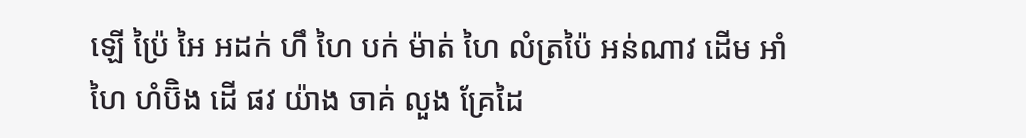ឡើ ប៉្រៃ អៃ អដក់ ហឹ ហៃ បក់ ម៉ាត់ ហៃ លំត្រប៉ៃ អន់ណាវ ដើម អាំ ហៃ ហំប៊ិង ដើ ផវ យ៉ាង ចាគ់ លួង គ្រែដៃ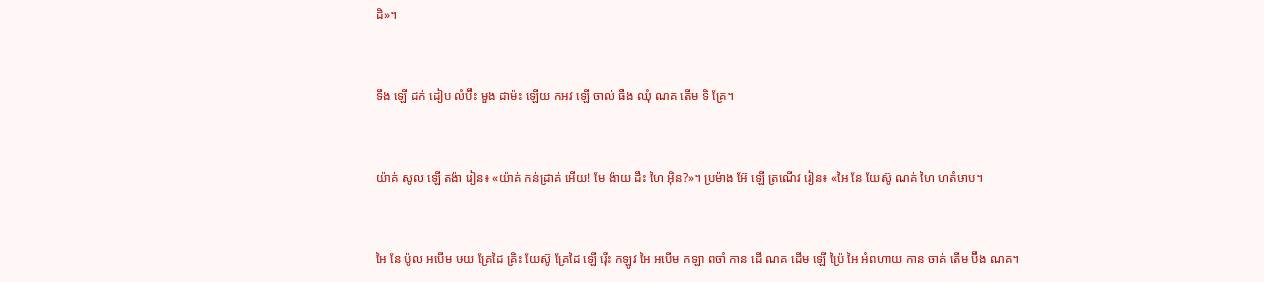ដិ»។


ទឹង ឡើ ដក់ ដៀប លំប៊ឹះ មួង ដាម៉ះ ឡើយ កអវ ឡើ ចាល់ ធឺង ឈុំ ណគ តើម ទិ គ្រែ។


យ៉ាគ់ សូល ឡើ តង៉ា រៀន៖ «យ៉ាគ់ កន់ដ្រាគ់ អើយ! មែ ង៉ាយ ដឹះ ហៃ អ៊ិន?»។ ប្រម៉ាង អ៊ែ ឡើ ត្រណើវ រៀន៖ «អៃ នែ យែស៊ូ ណគ់ ហៃ ហតំឞាប។


អៃ នែ ប៉ូល អបើម ឞយ គ្រែដៃ គ្រិះ យែស៊ូ គ្រែដៃ ឡើ រ៉ើះ កឡូវ អៃ អបើម កឡា ពចាំ កាន ដើ ណគ ដើម ឡើ ប៉្រៃ អៃ អំពហាយ កាន ចាគ់ តើម ប៊ឹង ណគ។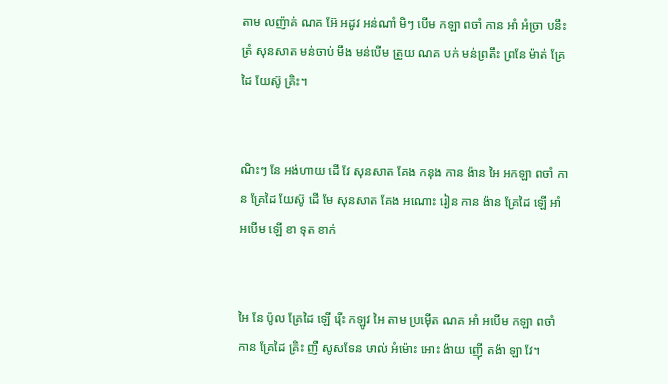តាម លញ៉ាគ់ ណគ អ៊ែ អដូវ អន់ណាំ មិៗ បើម កឡា ពចាំ កាន អាំ អំច្រា បនឹះ ត្រំ សុនសាត មន់ចាប់ មឹង មន់បើម ត្រួយ ណគ បក់ មន់ព្រតឹះ ព្រនែ ម៉ាត់ គ្រែដៃ យែស៊ូ គ្រិះ។


ណិះៗ នែ អង់ហាយ ដើ វែ សុនសាត គែង កនុង កាន ង៉ាន អៃ អកឡា ពចាំ កាន គ្រែដៃ យែស៊ូ ដើ មែ សុនសាត គែង អណោះ រៀន កាន ង៉ាន គ្រែដៃ ឡើ អាំ អបើម ឡើ ខា ទុត ខាក់


អៃ នែ ប៉ូល គ្រែដៃ ឡើ រ៉ើះ កឡូវ អៃ តាម ប្រម៉ើត ណគ អាំ អបើម កឡា ពចាំ កាន គ្រែដៃ គ្រិះ ញឺ សូសទែន ឞាល់ អំម៉ោះ អោះ ង៉ាយ ញ៉ើ តង៉ា ឡា វែ។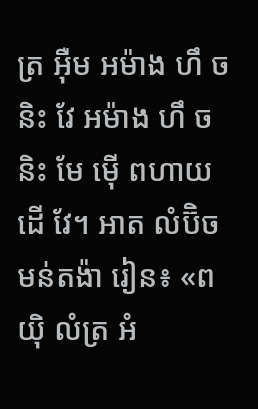ត្រ អ៊ឺម អម៉ាង ហឹ ចនិះ វែ អម៉ាង ហឹ ចនិះ មែ ម៉ើ ពហាយ ដើ វែ។ អាត លំប៊ិច មន់តង៉ា រៀន៖ «ពយ៉ិ លំត្រ អំ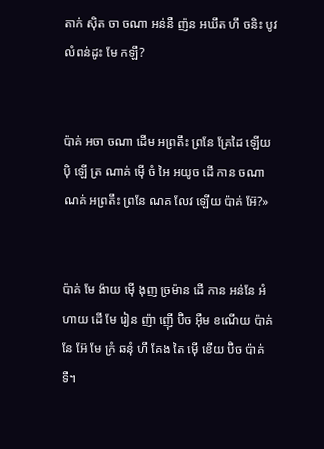តាក់ ស៊ិត ចា ចណា អន់នឺ ញ៉ន អឃឹត ហឹ ចនិះ បូវ លំពន់ដូះ មែ កឡឹ?


ប៉ាគ់ អចា ចណា ដើម អព្រតឹះ ព្រនែ គ្រែដៃ ឡើយ ប៉ិ ឡើ ត្រ ណាគ់ ម៉ើ ចំ អៃ អយូច ដើ កាន ចណា ណគ់ អព្រតឹះ ព្រនែ ណគ លែវ ឡើយ ប៉ាគ់ អ៊ែ?»


ប៉ាគ់ មែ ង៉ាយ ម៉ើ ងុញ ច្រម៉ាន ដើ កាន អន់នែ អំហាយ ដើ មែ រៀន ញ៉ា ញ៉ើ ប៊ិច អ៊ឺម ខណើយ ប៉ាគ់ នែ អ៊ែ មែ ក្រំ ឆនុំ ហឹ គែង តៃ ម៉ើ ខើយ ប៊ិច ប៉ាគ់ទឺ។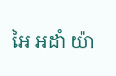អៃ អដាំ យ៉ា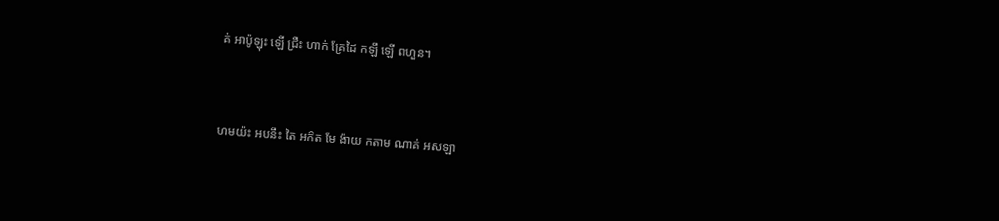គ់ អាប៉ូឡុះ ឡើ ជ្រឺះ ហាក់ គ្រែដៃ កឡឹ ឡើ ពហួន។


ហមយ៉ះ អបនឹះ តៃ អក៝ត មែ ង៉ាយ កតាម ណាគ់ អសឡា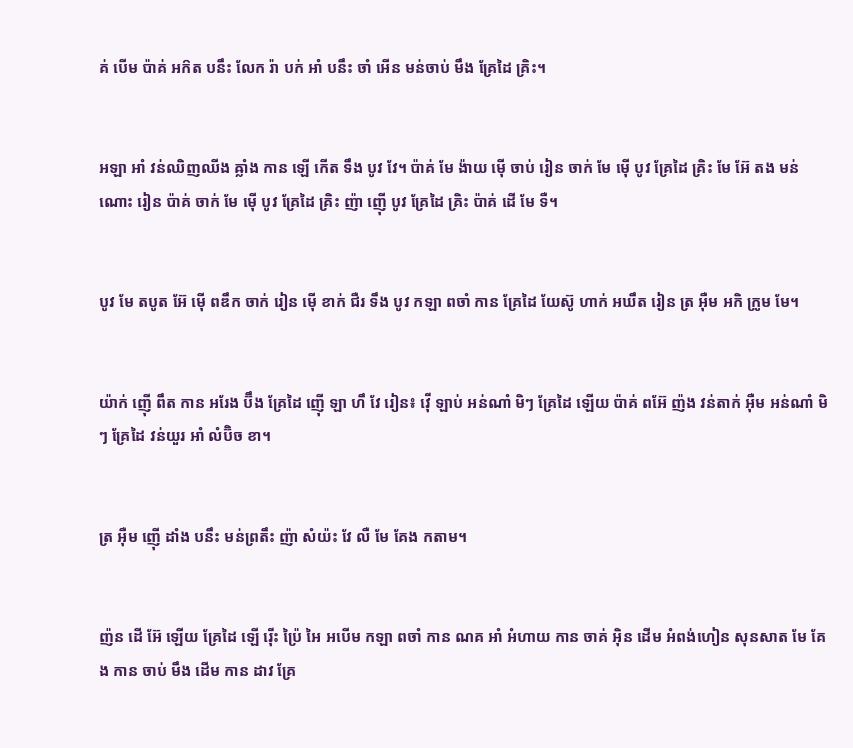គ់ បើម ប៉ាគ់ អក៝ត បនឹះ លែក រ៉ា បក់ អាំ បនឹះ ចាំ អើន មន់ចាប់ មឹង គ្រែដៃ គ្រិះ។


អឡា អាំ វន់ឈិញឈីង ឝ្លាំង កាន ឡើ កើត ទឹង បូវ វែ។ ប៉ាគ់ មែ ង៉ាយ ម៉ើ ចាប់ រៀន ចាក់ មែ ម៉ើ បូវ គ្រែដៃ គ្រិះ មែ អ៊ែ តង មន់ណោះ រៀន ប៉ាគ់ ចាក់ មែ ម៉ើ បូវ គ្រែដៃ គ្រិះ ញ៉ា ញ៉ើ បូវ គ្រែដៃ គ្រិះ ប៉ាគ់ ដើ មែ ទឺ។


បូវ មែ តបូត អ៊ែ ម៉ើ ពឌឹក ចាក់ រៀន ម៉ើ ខាក់ ជឺរ ទឹង បូវ កឡា ពចាំ កាន គ្រែដៃ យែស៊ូ ហាក់ អឃឹត រៀន ត្រ អ៊ឺម អកិ ក្រូម មែ។


យ៉ាក់ ញ៉ើ ពឹត កាន អរែង ប៊ឹង គ្រែដៃ ញ៉ើ ឡា ហឹ វែ រៀន៖ វ៉ើ ឡាប់ អន់ណាំ មិៗ គ្រែដៃ ឡើយ ប៉ាគ់ ពអ៊ែ ញ៉ង វន់តាក់ អ៊ឺម អន់ណាំ មិៗ គ្រែដៃ វន់យួរ អាំ លំប៊ិច ខា។


ត្រ អ៊ឺម ញ៉ើ ដាំង បនឹះ មន់ព្រតឹះ ញ៉ា សំយ៉ះ វែ លឺ មែ គែង កតាម។


ញ៉ន ដើ អ៊ែ ឡើយ គ្រែដៃ ឡើ រ៉ើះ ប៉្រៃ អៃ អបើម កឡា ពចាំ កាន ណគ អាំ អំហាយ កាន ចាគ់ អ៊ិន ដើម អំពង់ហៀន សុនសាត មែ គែង កាន ចាប់ មឹង ដើម កាន ដាវ គ្រែ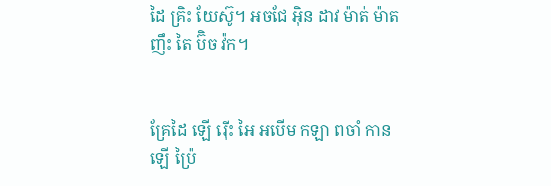ដៃ គ្រិះ យែស៊ូ។ អចជែ អ៊ិន ដាវ ម៉ាត់ ម៉ាត ញឹះ តៃ ប៊ិច វ៉ក។


គ្រែដៃ ឡើ រ៉ើះ អៃ អបើម កឡា ពចាំ កាន ឡើ ប៉្រៃ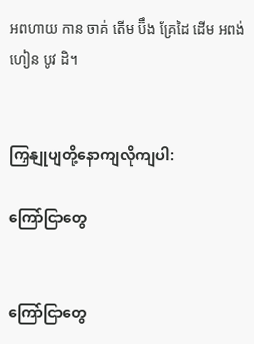អពហាយ កាន ចាគ់ តើម ប៊ឹង គ្រែដៃ ដើម អពង់ហៀន បូវ ដិ។


ကြှနျုပျတို့နောကျလိုကျပါ:

ကြော်ငြာတွေ


ကြော်ငြာတွေ